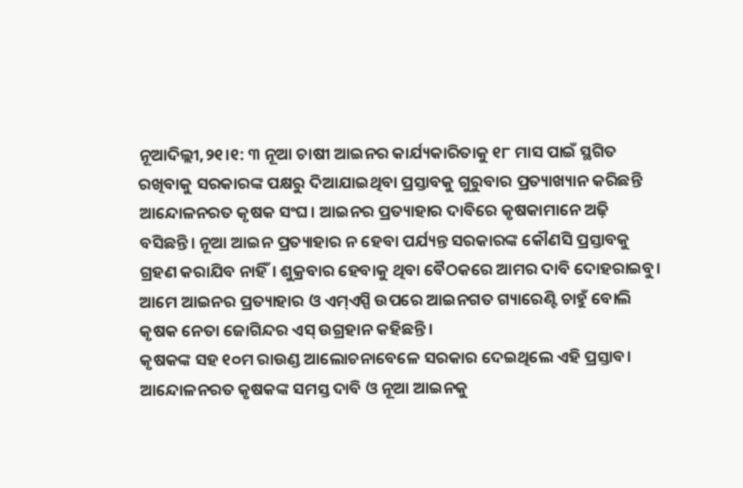ନୂଆଦିଲ୍ଲୀ,୨୧।୧: ୩ ନୂଆ ଚାଷୀ ଆଇନର କାର୍ଯ୍ୟକାରିତାକୁ ୧୮ ମାସ ପାଇଁ ସ୍ଥଗିତ ରଖିବାକୁ ସରକାରଙ୍କ ପକ୍ଷରୁ ଦିଆଯାଇଥିବା ପ୍ରସ୍ତାବକୁ ଗୁରୁବାର ପ୍ରତ୍ୟାଖ୍ୟାନ କରିଛନ୍ତି ଆନ୍ଦୋଳନରତ କୃଷକ ସଂଘ। ଆଇନର ପ୍ରତ୍ୟାହାର ଦାବିରେ କୃଷକାମାନେ ଅଢ଼ି ବସିଛନ୍ତି। ନୂଆ ଆଇନ ପ୍ରତ୍ୟାହାର ନ ହେବା ପର୍ଯ୍ୟନ୍ତ ସରକାରଙ୍କ କୌଣସି ପ୍ରସ୍ତାବକୁ ଗ୍ରହଣ କରାଯିବ ନାହିଁ। ଶୁକ୍ରବାର ହେବାକୁ ଥିବା ବୈଠକରେ ଆମର ଦାବି ଦୋହରାଇବୁ। ଆମେ ଆଇନର ପ୍ରତ୍ୟାହାର ଓ ଏମ୍ଏସ୍ପି ଉପରେ ଆଇନଗତ ଗ୍ୟାରେଣ୍ଟି ଚାହୁଁ ବୋଲି କୃଷକ ନେତା ଜୋଗିନ୍ଦର ଏସ୍ ଉଗ୍ରହାନ କହିଛନ୍ତି।
କୃଷକଙ୍କ ସହ ୧୦ମ ରାଉଣ୍ଡ ଆଲୋଚନାବେଳେ ସରକାର ଦେଇଥିଲେ ଏହି ପ୍ରସ୍ତାବ। ଆନ୍ଦୋଳନରତ କୃଷକଙ୍କ ସମସ୍ତ ଦାବି ଓ ନୂଆ ଆଇନକୁ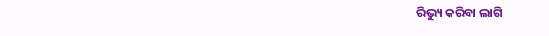ରିଭ୍ୟୁ କରିବା ଲାଗି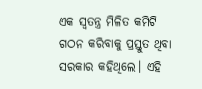ଏକ ସ୍ବତନ୍ତ୍ର ମିଳିତ କମିଟି ଗଠନ କରିବାକୁ ପ୍ରସ୍ତୁତ ଥିବା ସରକାର କହିଥିଲେ। ଏହି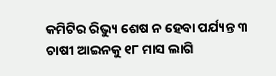କମିଟିର ରିଭ୍ୟୁ ଶେଷ ନ ହେବା ପର୍ଯ୍ୟନ୍ତ ୩ ଚାଷୀ ଆଇନକୁ ୧୮ ମାସ ଲାଗି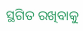ସ୍ଥଗିତ ରଖିବାକୁ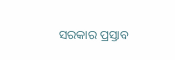ସରକାର ପ୍ରସ୍ତାବ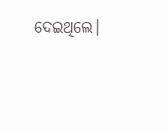ଦେଇଥିଲେ।